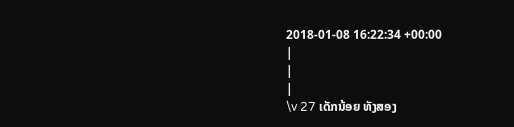2018-01-08 16:22:34 +00:00
|
|
|
\v 27 ເດັກນ້ອຍ ທັງສອງ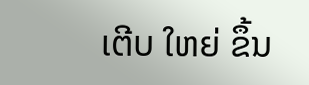ເຕີບ ໃຫຍ່ ຂຶ້ນ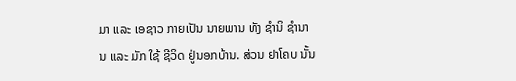ມາ ແລະ ເອຊາວ ກາຍເປັນ ນາຍພານ ທັງ ຊໍານິ ຊຳນານ ແລະ ມັກ ໃຊ້ ຊີວິດ ຢູ່ນອກບ້ານ. ສ່ວນ ຢາໂຄບ ນັ້ນ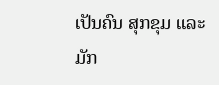ເປັນຄົນ ສຸກຂຸມ ແລະ ມັກ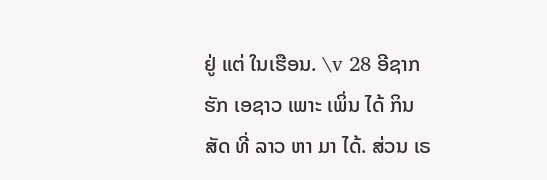ຢູ່ ແຕ່ ໃນເຮືອນ. \v 28 ອີຊາກ ຮັກ ເອຊາວ ເພາະ ເພິ່ນ ໄດ້ ກິນ ສັດ ທີ່ ລາວ ຫາ ມາ ໄດ້. ສ່ວນ ເຣ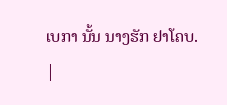ເບກາ ນັ້ນ ນາງຮັກ ຢາໂຄບ.
|